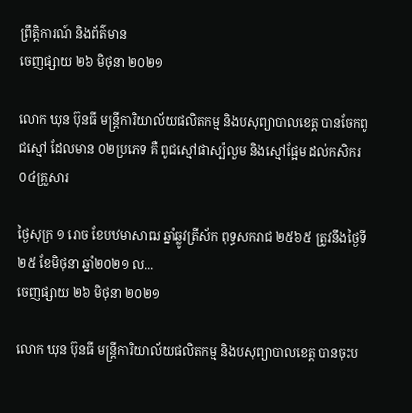ព្រឹត្តិការណ៍ និងព័ត៌មាន
ចេញផ្សាយ ២៦ មិថុនា ២០២១

លោក ឃុន ប៊ុនធី មន្ត្រីការិយាល័យផលិតកម្ម និងបសុព្យាបាលខេត្ត បានចែកពូជស្មៅ ដែលមាន ០២ប្រភេទ គឺ ពូជស្មៅផាស្ប៉លួម និងស្មៅផ្អែម ដល់កសិករ ០៤គ្រួសារ

ថ្ងៃសុក្រ ១ រោច ខែបឋមាសាឍ ឆ្នាំឆ្លូវត្រីស័ក ពុទ្ធសករាជ ២៥៦៥ ត្រូវនឹងថ្ងៃទី២៥ ខែមិថុនា ឆ្នាំ២០២១ ល...
ចេញផ្សាយ ២៦ មិថុនា ២០២១

លោក ឃុន ប៊ុនធី មន្ត្រីការិយាល័យផលិតកម្ម និងបសុព្យាបាលខេត្ត បានចុះប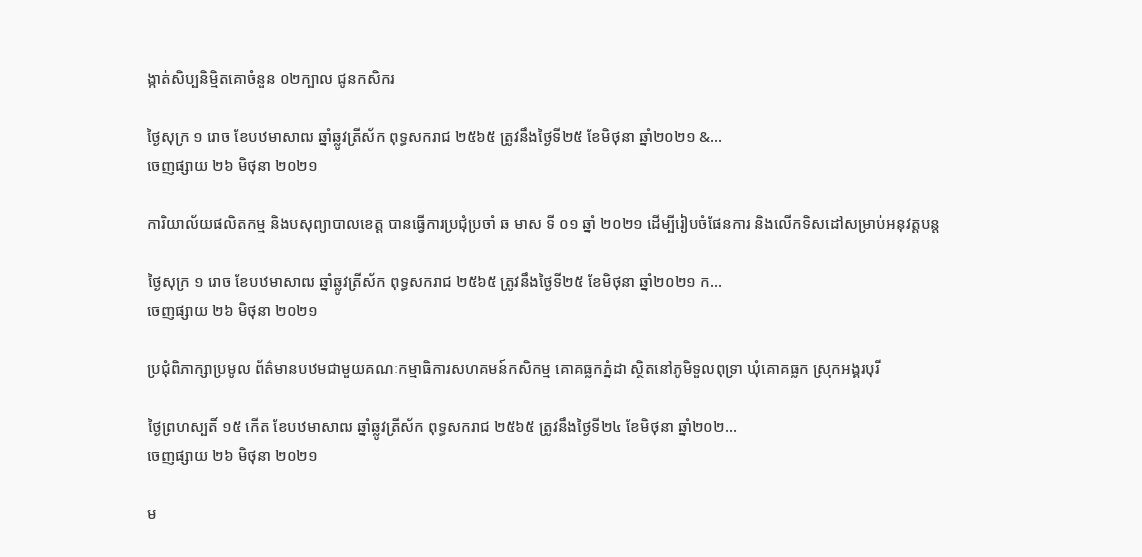ង្កាត់សិប្បនិមិ្មតគោចំនួន ០២ក្បាល ជូនកសិករ

ថ្ងៃសុក្រ ១ រោច ខែបឋមាសាឍ ឆ្នាំឆ្លូវត្រីស័ក ពុទ្ធសករាជ ២៥៦៥ ត្រូវនឹងថ្ងៃទី២៥ ខែមិថុនា ឆ្នាំ២០២១ &...
ចេញផ្សាយ ២៦ មិថុនា ២០២១

ការិយាល័យផលិតកម្ម និងបសុព្យាបាលខេត្ដ បានធ្វើការប្រជុំប្រចាំ ឆ មាស ទី ០១ ឆ្នាំ ២០២១ ដើម្បីរៀបចំផែនការ និងលើកទិសដៅសម្រាប់អនុវត្ដបន្ត

ថ្ងៃសុក្រ ១ រោច ខែបឋមាសាឍ ឆ្នាំឆ្លូវត្រីស័ក ពុទ្ធសករាជ ២៥៦៥ ត្រូវនឹងថ្ងៃទី២៥ ខែមិថុនា ឆ្នាំ២០២១ ក...
ចេញផ្សាយ ២៦ មិថុនា ២០២១

ប្រជុំពិភាក្សាប្រមូល ព័ត៌មានបឋមជាមួយគណៈកម្មាធិការសហគមន៍កសិកម្ម គោគធ្លកភ្នំដា ស្ថិតនៅភូមិទួលពុទ្រា ឃុំគោគធ្លក ស្រុកអង្គរបុរី

ថ្ងៃព្រហស្បតិ៍ ១៥ កើត ខែបឋមាសាឍ ឆ្នាំឆ្លូវត្រីស័ក ពុទ្ធសករាជ ២៥៦៥ ត្រូវនឹងថ្ងៃទី២៤ ខែមិថុនា ឆ្នាំ២០២...
ចេញផ្សាយ ២៦ មិថុនា ២០២១

ម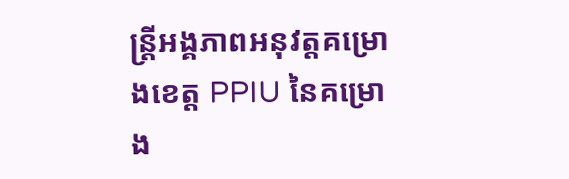ន្ត្រីអង្គភាពអនុវត្តគម្រោងខេត្ត PPIU នៃគម្រោង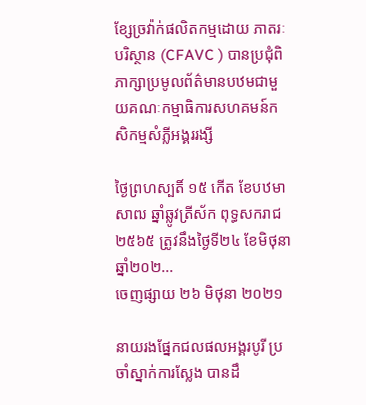ខ្សែច្រវ៉ាក់ផលិតកម្មដោយ ភាតរៈបរិស្ថាន (CFAVC ) បានប្រជុំពិភាក្សាប្រមូលព័ត៌មានបឋមជាមួយគណៈកម្មាធិការសហគមន៍កសិកម្មសំភ្លីអង្គររង្សី

ថ្ងៃព្រហស្បតិ៍ ១៥ កើត ខែបឋមាសាឍ ឆ្នាំឆ្លូវត្រីស័ក ពុទ្ធសករាជ ២៥៦៥ ត្រូវនឹងថ្ងៃទី២៤ ខែមិថុនា ឆ្នាំ២០២...
ចេញផ្សាយ ២៦ មិថុនា ២០២១

នាយរងផ្នែកជលផលអង្គរបូរី ប្រចាំស្នាក់ការស្លែង បានដឹ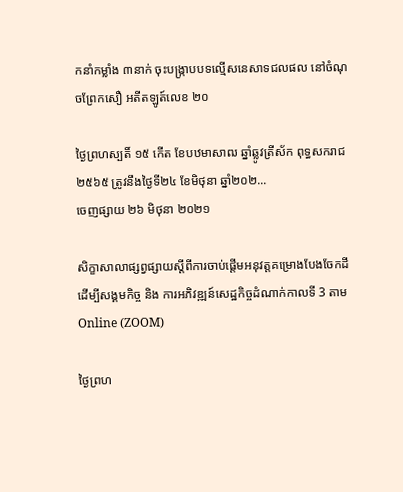កនាំកម្លាំង ៣នាក់ ចុះបង្រ្កាបបទល្មើសនេសាទជលផល នៅចំណុចព្រែកសឿ អតីតឡូត៍លេខ ២០

ថ្ងៃព្រហស្បតិ៍ ១៥ កើត ខែបឋមាសាឍ ឆ្នាំឆ្លូវត្រីស័ក ពុទ្ធសករាជ ២៥៦៥ ត្រូវនឹងថ្ងៃទី២៤ ខែមិថុនា ឆ្នាំ២០២...
ចេញផ្សាយ ២៦ មិថុនា ២០២១

សិក្ខាសាលាផ្សព្វផ្សាយស្ដីពីការចាប់ផ្ដើមអនុវត្តគម្រោងបែងចែកដីដើម្បីសង្គមកិច្ច និង ការអភិវឌ្ឍន៍សេដ្ឋកិច្ចដំណាក់កាលទី 3 តាម Online (ZOOM)

ថ្ងៃព្រហ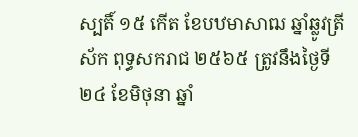ស្បតិ៍ ១៥ កើត ខែបឋមាសាឍ ឆ្នាំឆ្លូវត្រីស័ក ពុទ្ធសករាជ ២៥៦៥ ត្រូវនឹងថ្ងៃទី២៤ ខែមិថុនា ឆ្នាំ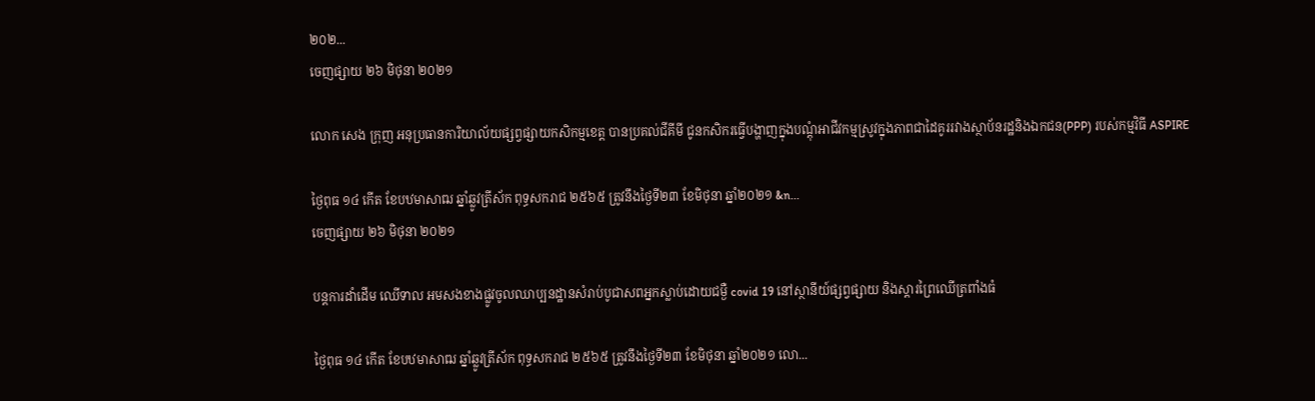២០២...
ចេញផ្សាយ ២៦ មិថុនា ២០២១

លោក សេង ក្រុញ អនុប្រធានការិយាល័យផ្សព្វផ្សាយកសិកម្មខេត្ត បានប្រគល់ជីគីមី ជូនកសិករធ្វើបង្ហាញក្នុងបណ្តុំអាជីវកម្មស្រូវក្នុងភាពជាដៃគូររវាងស្ថាប័នរដ្ឋនិងឯកជន(PPP) របស់កម្មវិធី ASPIRE

ថ្ងៃពុធ ១៤ កើត ខែបឋមាសាឍ ឆ្នាំឆ្លូវត្រីស័ក ពុទ្ធសករាជ ២៥៦៥ ត្រូវនឹងថ្ងៃទី២៣ ខែមិថុនា ឆ្នាំ២០២១ &n...
ចេញផ្សាយ ២៦ មិថុនា ២០២១

បន្តការដាំដើម ឈើទាល អមសងខាងផ្លូវចូលឈាប្បនដ្ឋានសំរាប់បូជាសពអ្នកស្លាប់ដោយជម្ងឺ covid 19 នៅស្ថានីយ៍ផ្សព្វផ្សាយ និងស្តារព្រៃឈើត្រពាំងធំ

ថ្ងៃពុធ ១៤ កើត ខែបឋមាសាឍ ឆ្នាំឆ្លូវត្រីស័ក ពុទ្ធសករាជ ២៥៦៥ ត្រូវនឹងថ្ងៃទី២៣ ខែមិថុនា ឆ្នាំ២០២១ លោ...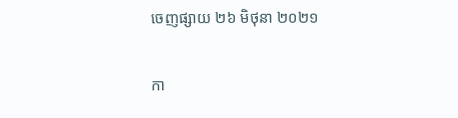ចេញផ្សាយ ២៦ មិថុនា ២០២១

កា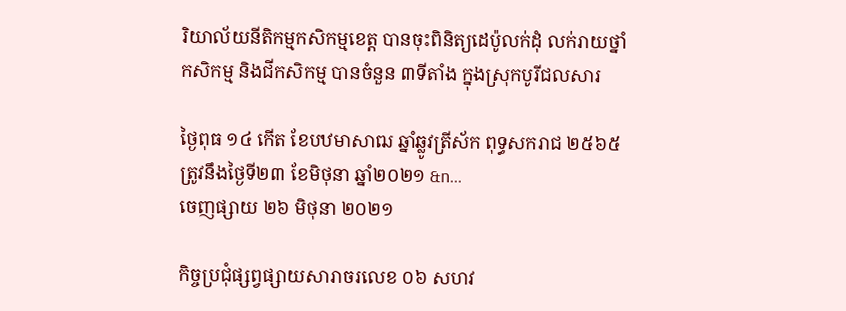រិយាល័យនីតិកម្មកសិកម្មខេត្ត បានចុះពិនិត្យដេប៉ូលក់ដុំ លក់រាយថ្នាំកសិកម្ម និងជីកសិកម្ម បានចំនួន ៣ទីតាំង ក្នុងស្រុកបូរីជលសារ

ថ្ងៃពុធ ១៤ កើត ខែបឋមាសាឍ ឆ្នាំឆ្លូវត្រីស័ក ពុទ្ធសករាជ ២៥៦៥ ត្រូវនឹងថ្ងៃទី២៣ ខែមិថុនា ឆ្នាំ២០២១ &n...
ចេញផ្សាយ ២៦ មិថុនា ២០២១

កិច្ចប្រជុំផ្សព្វផ្សាយសារាចរលេខ ០៦ សហវ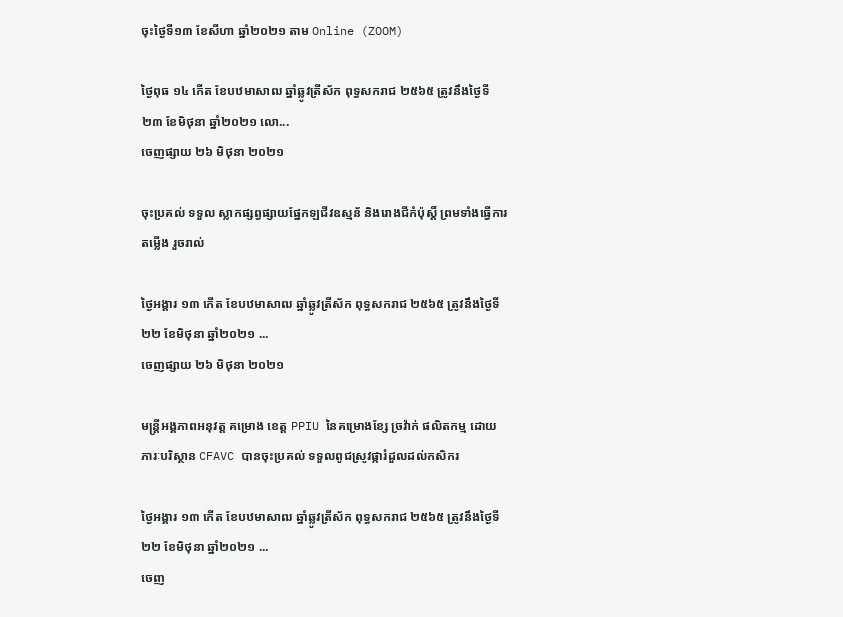ចុះថ្ងៃទី១៣ ខែសីហា ឆ្នាំ២០២១ តាម Online (ZOOM)

ថ្ងៃពុធ ១៤ កើត ខែបឋមាសាឍ ឆ្នាំឆ្លូវត្រីស័ក ពុទ្ធសករាជ ២៥៦៥ ត្រូវនឹងថ្ងៃទី២៣ ខែមិថុនា ឆ្នាំ២០២១ លោ...
ចេញផ្សាយ ២៦ មិថុនា ២០២១

ចុះប្រគល់ ទទួល ស្លាកផ្សព្វផ្សាយផ្នែកឡជីវឧស្មន័ និងរោងជីកំប៉ុស្ដិ៍ ព្រមទាំងធ្វើការតម្លើង រួចរាល់

ថ្ងៃអង្គារ ១៣ កើត ខែបឋមាសាឍ ឆ្នាំឆ្លូវត្រីស័ក ពុទ្ធសករាជ ២៥៦៥ ត្រូវនឹងថ្ងៃទី២២ ខែមិថុនា ឆ្នាំ២០២១ ...
ចេញផ្សាយ ២៦ មិថុនា ២០២១

មន្ត្រីអង្គភាពអនុវត្ត គម្រោង ខេត្ត PPIU នៃគម្រោងខ្សែ ច្រវ៉ាក់ ផលិតកម្ម ដោយ ភារៈបរិស្ថាន CFAVC បានចុះប្រគល់ ទទួលពូជស្រូវផ្ការំដួលដល់កសិករ

ថ្ងៃអង្គារ ១៣ កើត ខែបឋមាសាឍ ឆ្នាំឆ្លូវត្រីស័ក ពុទ្ធសករាជ ២៥៦៥ ត្រូវនឹងថ្ងៃទី២២ ខែមិថុនា ឆ្នាំ២០២១ ...
ចេញ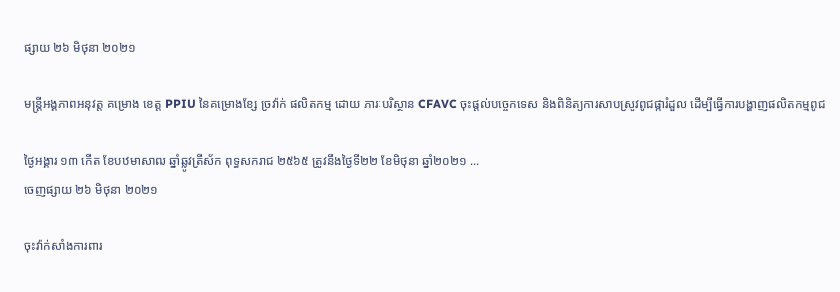ផ្សាយ ២៦ មិថុនា ២០២១

មន្ត្រីអង្គភាពអនុវត្ត គម្រោង ខេត្ត PPIU នៃគម្រោងខ្សែ ច្រវ៉ាក់ ផលិតកម្ម ដោយ ភារៈបរិស្ថាន CFAVC ចុះផ្តល់បច្ចេកទេស និងពិនិត្យការសាបស្រូវពូជផ្ការំដួល ដើម្បីធ្វើការបង្ហាញផលិតកម្មពូជ

ថ្ងៃអង្គារ ១៣ កើត ខែបឋមាសាឍ ឆ្នាំឆ្លូវត្រីស័ក ពុទ្ធសករាជ ២៥៦៥ ត្រូវនឹងថ្ងៃទី២២ ខែមិថុនា ឆ្នាំ២០២១ ...
ចេញផ្សាយ ២៦ មិថុនា ២០២១

ចុះវ៉ាក់សាំងការពារ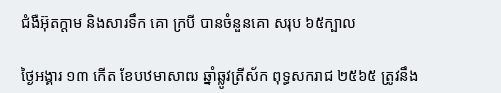ជំងឺអ៊ុតក្ដាម និងសារទឹក គោ ក្របី បានចំនួនគោ សរុប ៦៥ក្បាល

ថ្ងៃអង្គារ ១៣ កើត ខែបឋមាសាឍ ឆ្នាំឆ្លូវត្រីស័ក ពុទ្ធសករាជ ២៥៦៥ ត្រូវនឹង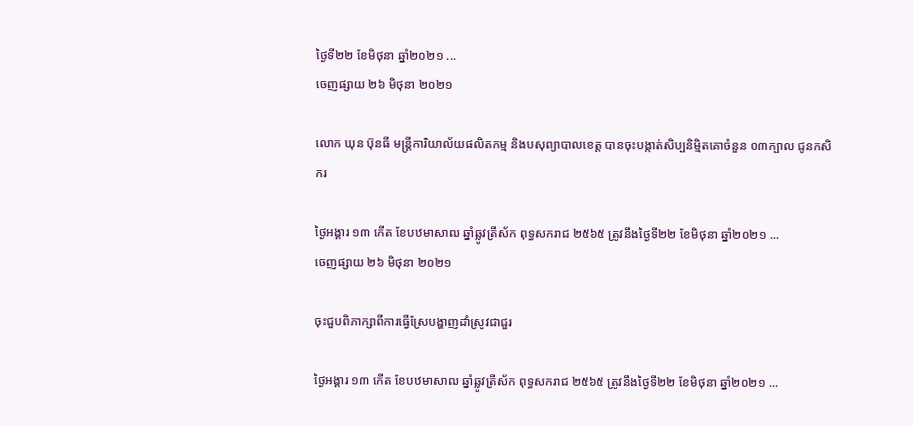ថ្ងៃទី២២ ខែមិថុនា ឆ្នាំ២០២១ ...
ចេញផ្សាយ ២៦ មិថុនា ២០២១

លោក ឃុន ប៊ុនធី មន្ត្រីការិយាល័យផលិតកម្ម និងបសុព្យាបាលខេត្ត បានចុះបង្កាត់សិប្បនិមិ្មតគោចំនួន ០៣ក្បាល ជូនកសិករ

ថ្ងៃអង្គារ ១៣ កើត ខែបឋមាសាឍ ឆ្នាំឆ្លូវត្រីស័ក ពុទ្ធសករាជ ២៥៦៥ ត្រូវនឹងថ្ងៃទី២២ ខែមិថុនា ឆ្នាំ២០២១ ...
ចេញផ្សាយ ២៦ មិថុនា ២០២១

ចុះជួបពិភាក្សាពីការធ្វើស្រែបង្ហាញដាំស្រូវជាជួរ

ថ្ងៃអង្គារ ១៣ កើត ខែបឋមាសាឍ ឆ្នាំឆ្លូវត្រីស័ក ពុទ្ធសករាជ ២៥៦៥ ត្រូវនឹងថ្ងៃទី២២ ខែមិថុនា ឆ្នាំ២០២១ ...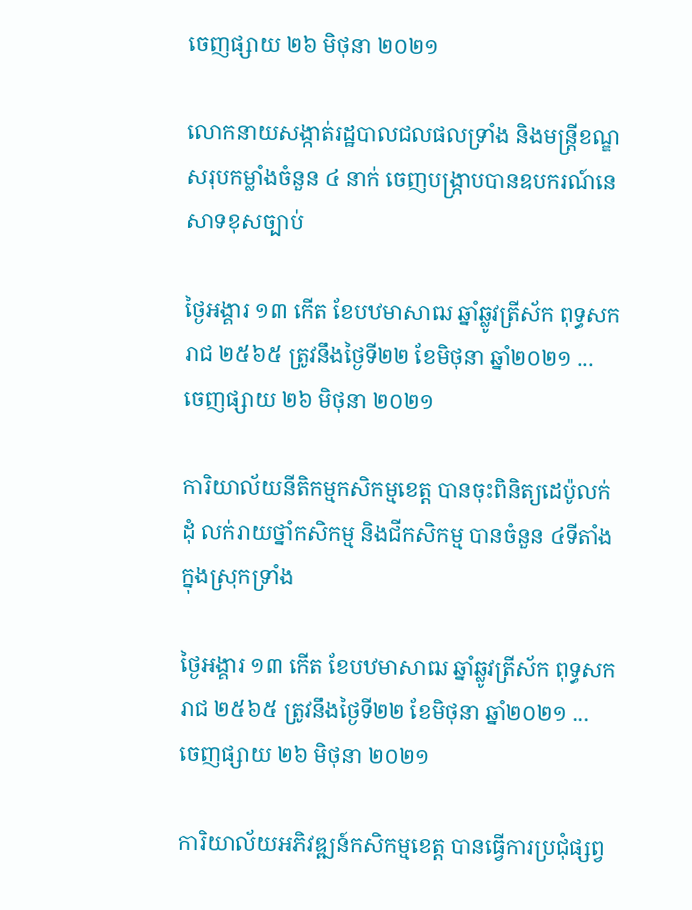ចេញផ្សាយ ២៦ មិថុនា ២០២១

លោកនាយសង្កាត់រដ្ឋបាលជលផលទ្រាំង និងមន្ត្រីខណ្ឌសរុបកម្លាំងចំនួន ៤ នាក់ ចេញបង្ក្រាបបានឧបករណ៍នេសាទខុសច្បាប់

ថ្ងៃអង្គារ ១៣ កើត ខែបឋមាសាឍ ឆ្នាំឆ្លូវត្រីស័ក ពុទ្ធសករាជ ២៥៦៥ ត្រូវនឹងថ្ងៃទី២២ ខែមិថុនា ឆ្នាំ២០២១ ...
ចេញផ្សាយ ២៦ មិថុនា ២០២១

ការិយាល័យនីតិកម្មកសិកម្មខេត្ត បានចុះពិនិត្យដេប៉ូលក់ដុំ លក់រាយថ្នាំកសិកម្ម និងជីកសិកម្ម បានចំនួន ៤ទីតាំង ក្នុងស្រុកទ្រាំង

ថ្ងៃអង្គារ ១៣ កើត ខែបឋមាសាឍ ឆ្នាំឆ្លូវត្រីស័ក ពុទ្ធសករាជ ២៥៦៥ ត្រូវនឹងថ្ងៃទី២២ ខែមិថុនា ឆ្នាំ២០២១ ...
ចេញផ្សាយ ២៦ មិថុនា ២០២១

ការិយាល័យអភិវឌ្ឍន៍កសិកម្មខេត្ត បានធ្វើការប្រជុំផ្សព្វ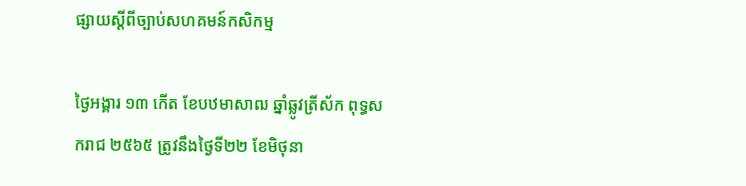ផ្សាយស្តីពីច្បាប់សហគមន៍កសិកម្ម

ថ្ងៃអង្គារ ១៣ កើត ខែបឋមាសាឍ ឆ្នាំឆ្លូវត្រីស័ក ពុទ្ធសករាជ ២៥៦៥ ត្រូវនឹងថ្ងៃទី២២ ខែមិថុនា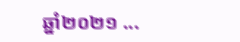ឆ្នាំ២០២១ ...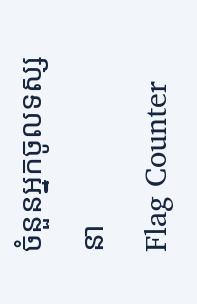ចំនួនអ្នកចូលទស្សនា
Flag Counter